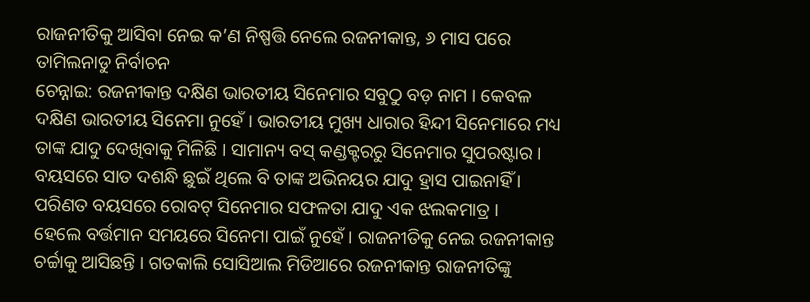ରାଜନୀତିକୁ ଆସିବା ନେଇ କ’ଣ ନିଷ୍ପତ୍ତି ନେଲେ ରଜନୀକାନ୍ତ, ୬ ମାସ ପରେ ତାମିଲନାଡୁ ନିର୍ବାଚନ
ଚେନ୍ନାଇ: ରଜନୀକାନ୍ତ ଦକ୍ଷିଣ ଭାରତୀୟ ସିନେମାର ସବୁଠୁ ବଡ଼ ନାମ । କେବଳ ଦକ୍ଷିଣ ଭାରତୀୟ ସିନେମା ନୁହେଁ । ଭାରତୀୟ ମୁଖ୍ୟ ଧାରାର ହିନ୍ଦୀ ସିନେମାରେ ମଧ୍ୟ ତାଙ୍କ ଯାଦୁ ଦେଖିବାକୁ ମିଳିଛି । ସାମାନ୍ୟ ବସ୍ କଣ୍ଡକ୍ଟରରୁ ସିନେମାର ସୁପରଷ୍ଟାର । ବୟସରେ ସାତ ଦଶନ୍ଧି ଛୁଇଁ ଥିଲେ ବି ତାଙ୍କ ଅଭିନୟର ଯାଦୁ ହ୍ରାସ ପାଇନାହିଁ । ପରିଣତ ବୟସରେ ରୋବଟ୍ ସିନେମାର ସଫଳତା ଯାଦୁ ଏକ ଝଲକମାତ୍ର ।
ହେଲେ ବର୍ତ୍ତମାନ ସମୟରେ ସିନେମା ପାଇଁ ନୁହେଁ । ରାଜନୀତିକୁ ନେଇ ରଜନୀକାନ୍ତ ଚର୍ଚ୍ଚାକୁ ଆସିଛନ୍ତି । ଗତକାଲି ସୋସିଆଲ ମିଡିଆରେ ରଜନୀକାନ୍ତ ରାଜନୀତିଙ୍କୁ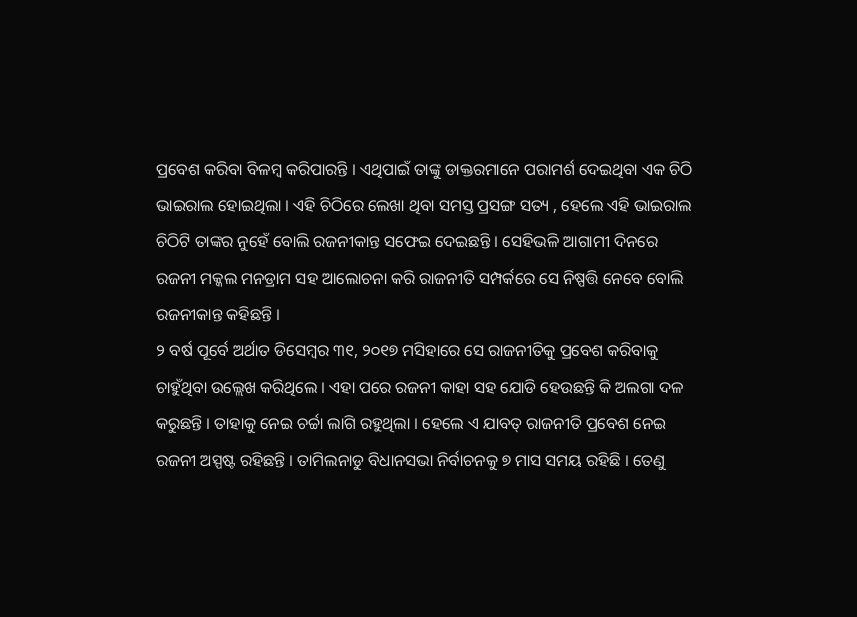ପ୍ରବେଶ କରିବା ବିଳମ୍ବ କରିପାରନ୍ତି । ଏଥିପାଇଁ ତାଙ୍କୁ ଡାକ୍ତରମାନେ ପରାମର୍ଶ ଦେଇଥିବା ଏକ ଚିଠି ଭାଇରାଲ ହୋଇଥିଲା । ଏହି ଚିଠିରେ ଲେଖା ଥିବା ସମସ୍ତ ପ୍ରସଙ୍ଗ ସତ୍ୟ , ହେଲେ ଏହି ଭାଇରାଲ ଚିଠିଟି ତାଙ୍କର ନୁହେଁ ବୋଲି ରଜନୀକାନ୍ତ ସଫେଇ ଦେଇଛନ୍ତି । ସେହିଭଳି ଆଗାମୀ ଦିନରେ ରଜନୀ ମକ୍କଲ ମନଡ୍ରାମ ସହ ଆଲୋଚନା କରି ରାଜନୀତି ସମ୍ପର୍କରେ ସେ ନିଷ୍ପତ୍ତି ନେବେ ବୋଲି ରଜନୀକାନ୍ତ କହିଛନ୍ତି ।
୨ ବର୍ଷ ପୂର୍ବେ ଅର୍ଥାତ ଡିସେମ୍ବର ୩୧, ୨୦୧୭ ମସିହାରେ ସେ ରାଜନୀତିକୁ ପ୍ରବେଶ କରିବାକୁ ଚାହୁଁଥିବା ଉଲ୍ଲେଖ କରିଥିଲେ । ଏହା ପରେ ରଜନୀ କାହା ସହ ଯୋଡି ହେଉଛନ୍ତି କି ଅଲଗା ଦଳ କରୁଛନ୍ତି । ତାହାକୁ ନେଇ ଚର୍ଚ୍ଚା ଲାଗି ରହୁଥିଲା । ହେଲେ ଏ ଯାବତ୍ ରାଜନୀତି ପ୍ରବେଶ ନେଇ ରଜନୀ ଅସ୍ପଷ୍ଟ ରହିଛନ୍ତି । ତାମିଲନାଡୁ ବିଧାନସଭା ନିର୍ବାଚନକୁ ୭ ମାସ ସମୟ ରହିଛି । ତେଣୁ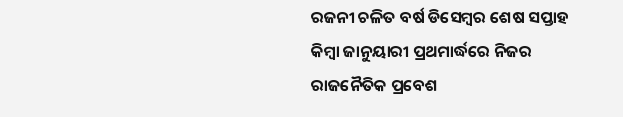ରଜନୀ ଚଳିତ ବର୍ଷ ଡିସେମ୍ବର ଶେଷ ସପ୍ତାହ କିମ୍ବା ଜାନୁୟାରୀ ପ୍ରଥମାର୍ଦ୍ଧରେ ନିଜର ରାଜନୈତିକ ପ୍ରବେଶ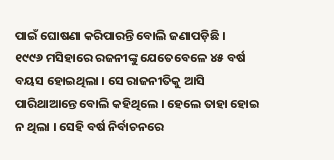ପାଇଁ ଘୋଷଣା କରିପାରନ୍ତି ବୋଲି ଜଣାପଡ଼ିଛି ।
୧୯୯୬ ମସିହାରେ ରଜନୀଙ୍କୁ ଯେତେବେଳେ ୪୫ ବର୍ଷ ବୟସ ହୋଇଥିଲା । ସେ ରାଜନୀତିକୁ ଆସି ପାରିଥାଆନ୍ତେ ବୋଲି କହିଥିଲେ । ହେଲେ ତାହା ହୋଇ ନ ଥିଲା । ସେହି ବର୍ଷ ନିର୍ବାଚନରେ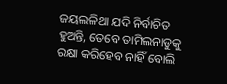ଜୟଲଳିଥା ଯଦି ନିର୍ବାଚିତ ହୁଅନ୍ତି, ତେବେ ତାମିଲନାଡୁକୁ ରକ୍ଷା କରିହେବ ନାହିଁ ବୋଲି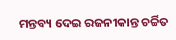ମନ୍ତବ୍ୟ ଦେଇ ରଜନୀକାନ୍ତ ଚର୍ଚ୍ଚିତ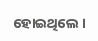ହୋଇଥିଲେ ।